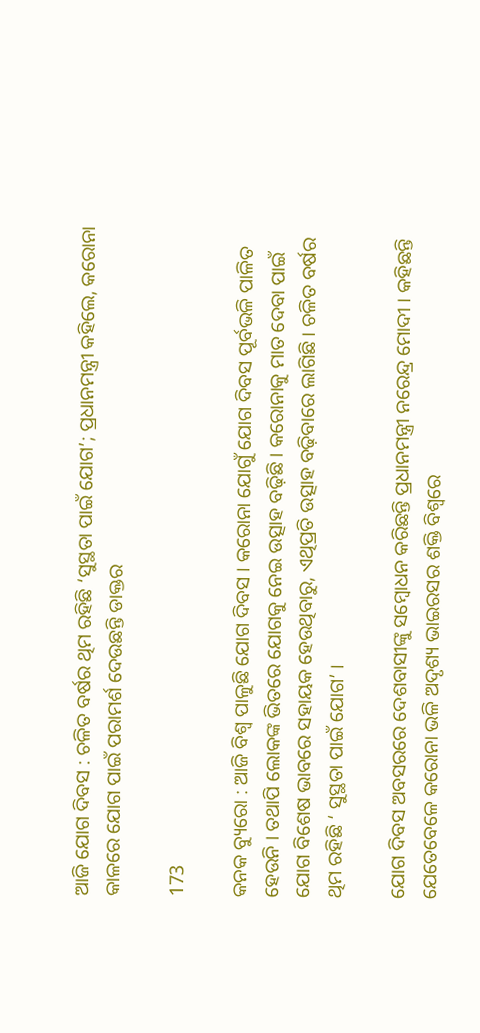ଆଜି ଯୋଗ ଦିବସ : ଚଳିତ ବର୍ଷର ଥିମ ରହିଛି ‘ସୁସ୍ଥତା ପାଇଁ ଯୋଗ’; ପ୍ରଧାନମନ୍ତ୍ରୀ କହିଲେ, କରୋନା କାଳରେ ଯୋଗ ପାଇଁ ପରାମର୍ଶ ଦେଉଛନ୍ତି ଡାକ୍ତର

173

କନକ ବ୍ୟୁରୋ : ଆଜି ବିଶ୍ୱ ପାଳୁଛି ଯୋଗ ଦିବସ । କରୋନା ଯୋଗୁଁ ଯୋଗ ଦିବସ ପୂର୍ବଭଳି ପାଳିତ ହେଉନି । ତଥାପି ଲୋକଙ୍କ ଭିତରେ ଯୋଗକୁ ନେଇ ଉତ୍ସାହ ବଢ଼ିଛି । କରୋନାକୁ ମାତ ଦେବା ପାଇଁ ଯୋଗ ବିଶେଷ ଭାବରେ ସହାୟକ ହେଉଥିବାରୁ, ଏଥିପ୍ରତି ଉତ୍ସାହ ବଢ଼ିବାରେ ଲାଗିଛି । ଚଳିତ ବର୍ଷର ଥିମ ରହିଛି ‘ ସୁସ୍ଥତା ପାଇଁ ଯୋଗ’ ।

ଯୋଗ ଦିବସ ଅବସରରେ ଦେଶବାସୀଙ୍କୁ ସମ୍ବୋଧନ କରିଛନ୍ତି ପ୍ରଧାନମନ୍ତ୍ରୀ ନରେନ୍ଦ୍ର ମୋଦୀ । କହିଛନ୍ତି ଯେତେବେଳେ କରୋନା ଭଳି ଅଦୃଶ୍ୟ ଭାଇରସର ଶକ୍ତି ବିଶ୍ୱରେ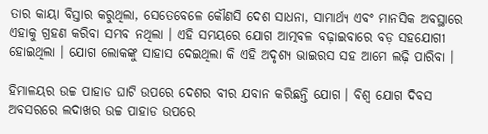ତାର କାୟା ବିସ୍ତାର କରୁଥିଲା, ସେତେବେଳେ କୌଣସି ଦେଶ ସାଧନା, ସାମାର୍ଥ୍ୟ ଏବଂ ମାନସିକ ଅବସ୍ଥାରେ ଏହାକୁ ଗ୍ରହଣ କରିବା ସମ୍ଭବ ନଥିଲା । ଏହି ସମୟରେ ଯୋଗ ଆତ୍ମବଳ ବଢ଼ାଇବାରେ ବଡ଼ ସହଯୋଗୀ ହୋଇଥିଲା । ଯୋଗ ଲୋକଙ୍କୁ ସାହାସ ଦେଇଥିଲା କି ଏହି ଅଦୃଶ୍ୟ ଭାଇରସ ସହ ଆମେ ଲଢ଼ି ପାରିବା ।

ହିମାଳୟର ଉଚ୍ଚ ପାହାଡ ଘାଟି ଉପରେ ଦେଶର ବୀର ଯବାନ କରିଛନ୍ତି ଯୋଗ । ବିଶ୍ୱ ଯୋଗ ଦିବସ ଅବସରରେ ଲଦାଖର ଉଚ୍ଚ ପାହାଡ ଉପରେ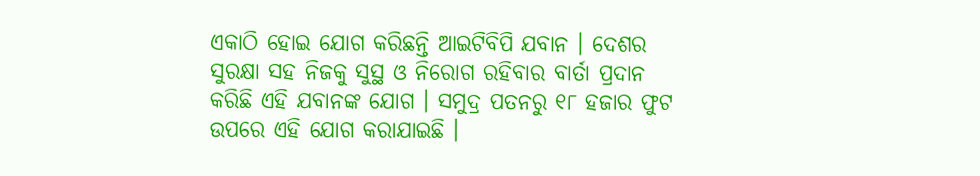ଏକାଠି ହୋଇ ଯୋଗ କରିଛନ୍ତି ଆଇଟିବିପି ଯବାନ । ଦେଶର ସୁରକ୍ଷା ସହ ନିଜକୁ ସୁସ୍ଥ ଓ ନିରୋଗ ରହିବାର ବାର୍ତା ପ୍ରଦାନ କରିଛି ଏହି ଯବାନଙ୍କ ଯୋଗ । ସମୁଦ୍ର ପତନରୁ ୧୮ ହଜାର ଫୁଟ ଉପରେ ଏହି ଯୋଗ କରାଯାଇଛି ।